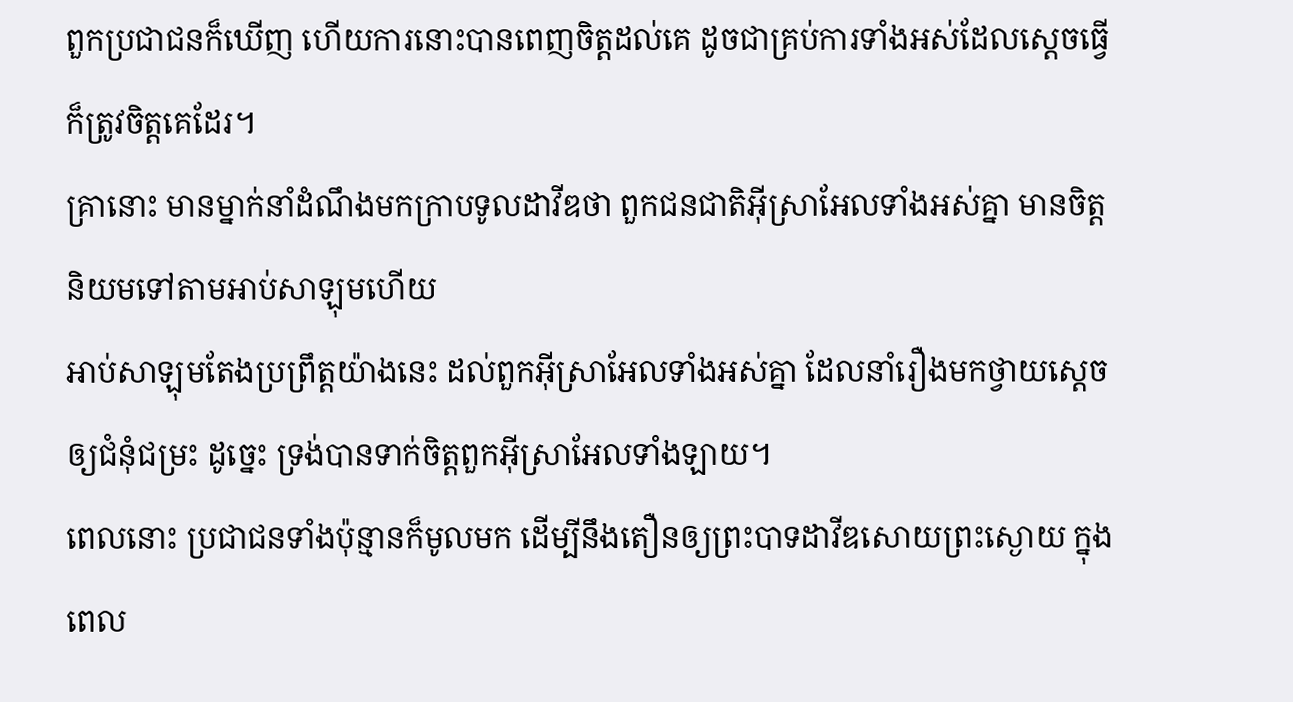ពួកប្រជាជនក៏ឃើញ ហើយការនោះបានពេញចិត្តដល់គេ ដូចជាគ្រប់ការទាំងអស់ដែលស្តេចធ្វើ ក៏ត្រូវចិត្តគេដែរ។
គ្រានោះ មានម្នាក់នាំដំណឹងមកក្រាបទូលដាវីឌថា ពួកជនជាតិអ៊ីស្រាអែលទាំងអស់គ្នា មានចិត្តនិយមទៅតាមអាប់សាឡុមហើយ
អាប់សាឡុមតែងប្រព្រឹត្តយ៉ាងនេះ ដល់ពួកអ៊ីស្រាអែលទាំងអស់គ្នា ដែលនាំរឿងមកថ្វាយស្តេចឲ្យជំនុំជម្រះ ដូច្នេះ ទ្រង់បានទាក់ចិត្តពួកអ៊ីស្រាអែលទាំងឡាយ។
ពេលនោះ ប្រជាជនទាំងប៉ុន្មានក៏មូលមក ដើម្បីនឹងតឿនឲ្យព្រះបាទដាវីឌសោយព្រះស្ងោយ ក្នុងពេល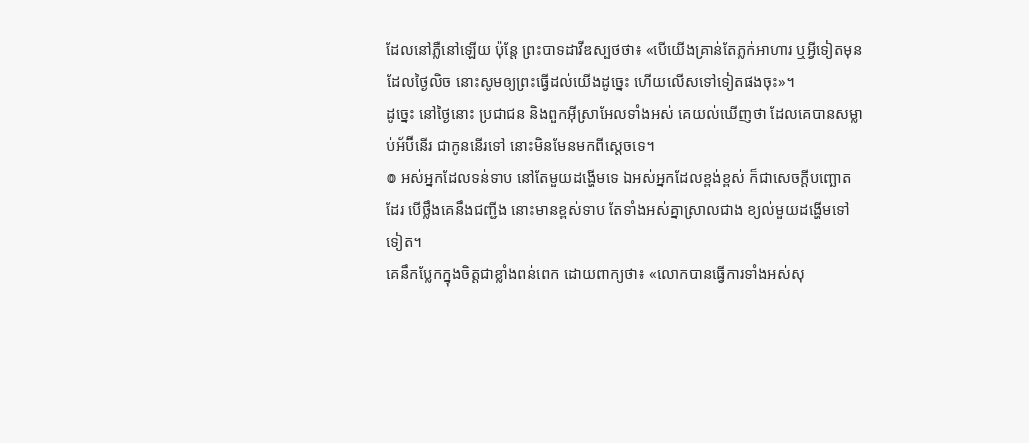ដែលនៅភ្លឺនៅឡើយ ប៉ុន្តែ ព្រះបាទដាវីឌស្បថថា៖ «បើយើងគ្រាន់តែភ្លក់អាហារ ឬអ្វីទៀតមុនដែលថ្ងៃលិច នោះសូមឲ្យព្រះធ្វើដល់យើងដូច្នេះ ហើយលើសទៅទៀតផងចុះ»។
ដូច្នេះ នៅថ្ងៃនោះ ប្រជាជន និងពួកអ៊ីស្រាអែលទាំងអស់ គេយល់ឃើញថា ដែលគេបានសម្លាប់អ័ប៊ីនើរ ជាកូននើរទៅ នោះមិនមែនមកពីស្តេចទេ។
៙ អស់អ្នកដែលទន់ទាប នៅតែមួយដង្ហើមទេ ឯអស់អ្នកដែលខ្ពង់ខ្ពស់ ក៏ជាសេចក្ដីបញ្ឆោតដែរ បើថ្លឹងគេនឹងជញ្ជីង នោះមានខ្ពស់ទាប តែទាំងអស់គ្នាស្រាលជាង ខ្យល់មួយដង្ហើមទៅទៀត។
គេនឹកប្លែកក្នុងចិត្តជាខ្លាំងពន់ពេក ដោយពាក្យថា៖ «លោកបានធ្វើការទាំងអស់សុ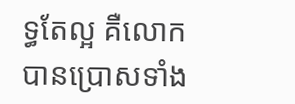ទ្ធតែល្អ គឺលោកបានប្រោសទាំង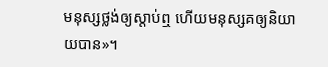មនុស្សថ្លង់ឲ្យស្តាប់ឮ ហើយមនុស្សគឲ្យនិយាយបាន»។